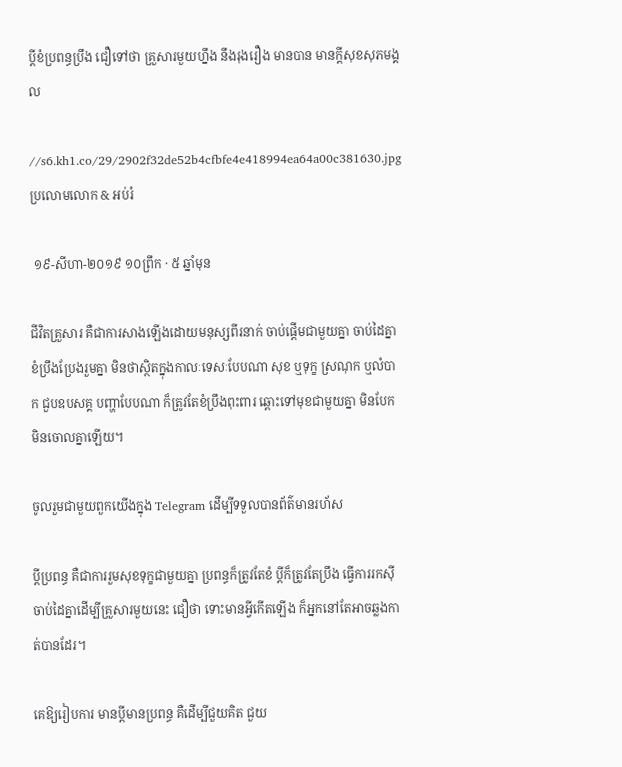ប្ដីខំប្រពន្ធប្រឹង ជឿទៅថា គ្រួសារមួយហ្នឹង នឹងរុងរឿង មានបាន មានក្ដីសុខសុភមង្គល

//s6.kh1.co/29/2902f32de52b4cfbfe4e418994ea64a00c381630.jpg
ប្រលោមលោក & អប់រំ

 ១៩-សីហា-២០១៩ ១០ព្រឹក · ៥ ឆ្នាំមុន

ជីវិតគ្រួសារ គឺជាការសាងឡើងដោយមនុស្សពីរនាក់ ចាប់ផ្ដើមជាមួយគ្នា ចាប់ដៃគ្នា ខំប្រឹងប្រែងរួមគ្នា មិនថាស្ថិតក្នុងកាលៈទេសៈបែបណា សុខ ឬទុក្ខ ស្រណុក ឬលំបាក ជួបឧបសគ្គ បញ្ហាបែបណា ក៏ត្រូវតែខំប្រឹងពុះពារ ឆ្ពោះទៅមុខជាមួយគ្នា មិនបែក មិនចោលគ្នាឡើយ។

ចូលរួមជាមួយពួកយើងក្នុង Telegram ដើម្បីទទួលបានព័ត៌មានរហ័ស

ប្ដីប្រពន្ធ គឺជាការរួមសុខទុក្ខជាមួយគ្នា ប្រពន្ធក៏ត្រូវតែខំ ប្ដីក៏ត្រូវតែប្រឹង ធ្វើការរកស៊ី ចាប់ដៃគ្នាដើម្បីគ្រួសារមួយនេះ ជឿថា ទោះមានអ្វីកើតឡើង ក៏អ្នកនៅតែអាចឆ្លងកាត់បានដែរ។

គេឱ្យរៀបការ មានប្ដីមានប្រពន្ធ គឺដើម្បីជួយគិត ជួយ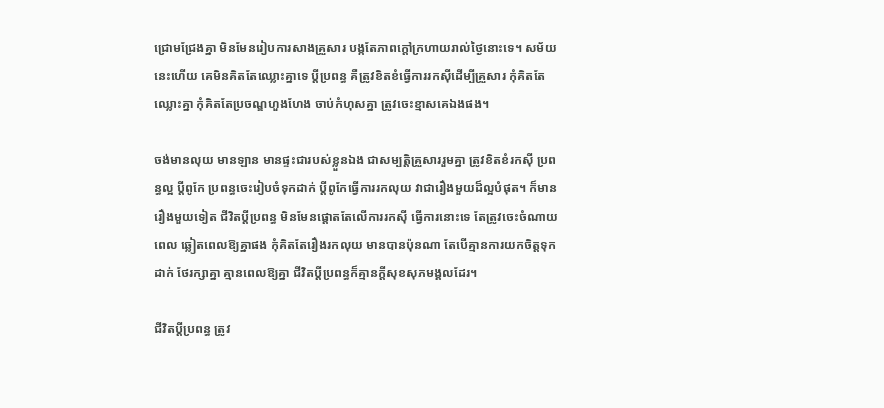ជ្រោមជ្រែងគ្នា មិនមែនរៀបការសាងគ្រួសារ បង្កតែភាពក្ដៅក្រហាយរាល់ថ្ងៃនោះទេ។ សម័យនេះហើយ គេមិនគិតតែឈ្លោះគ្នាទេ ប្ដីប្រពន្ធ គឺត្រូវខិតខំធ្វើការរកស៊ីដើម្បីគ្រួសារ កុំគិតតែឈ្លោះគ្នា កុំគិតតែប្រចណ្ឌហួងហែង ចាប់កំហុសគ្នា ត្រូវចេះខ្មាសគេឯងផង។

ចង់មានលុយ មានឡាន មានផ្ទះជារបស់ខ្លួនឯង ជាសម្បត្តិគ្រួសាររួមគ្នា ត្រូវខិតខំរកស៊ី ប្រពន្ធល្អ ប្ដីពូកែ ប្រពន្ធចេះរៀបចំទុកដាក់ ប្ដីពូកែធ្វើការរកលុយ វាជារឿងមួយដ៏ល្អបំផុត។ ក៏មានរឿងមួយទៀត ជីវិតប្ដីប្រពន្ធ មិនមែនផ្ដោតតែលើការរកស៊ី ធ្វើការនោះទេ តែត្រូវចេះចំណាយពេល ឆ្លៀតពេលឱ្យគ្នាផង កុំគិតតែរឿងរកលុយ មានបានប៉ុនណា តែបើគ្មានការយកចិត្តទុកដាក់ ថែរក្សាគ្នា គ្មានពេលឱ្យគ្នា ជីវិតប្ដីប្រពន្ធក៏គ្មានក្ដីសុខសុភមង្គលដែរ។

ជីវិតប្ដីប្រពន្ធ ត្រូវ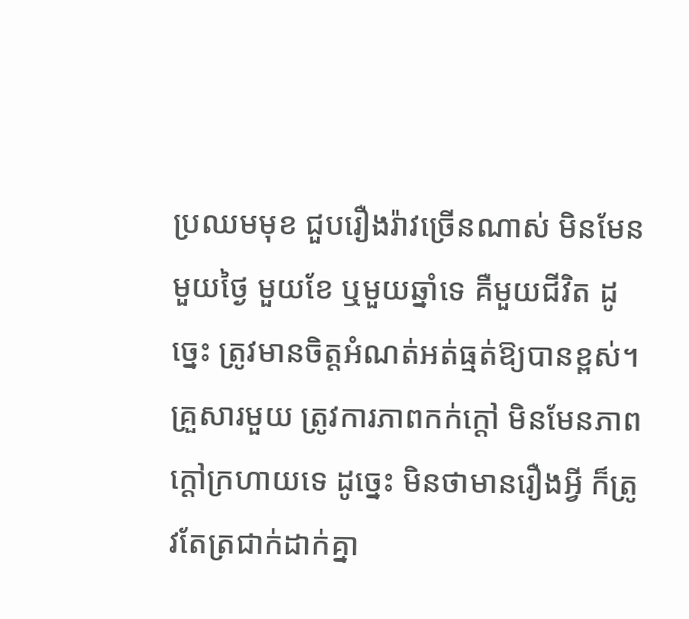ប្រឈមមុខ ជួបរឿងរ៉ាវច្រើនណាស់ មិនមែនមួយថ្ងៃ មួយខែ ឬមួយឆ្នាំទេ គឺមួយជីវិត ដូច្នេះ ត្រូវមានចិត្តអំណត់អត់ធ្មត់ឱ្យបានខ្ពស់។ គ្រួសារមួយ ត្រូវការភាពកក់ក្ដៅ មិនមែនភាពក្ដៅក្រហាយទេ ដូច្នេះ មិនថាមានរឿងអ្វី ក៏ត្រូវតែត្រជាក់ដាក់គ្នា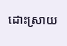ដោះស្រាយ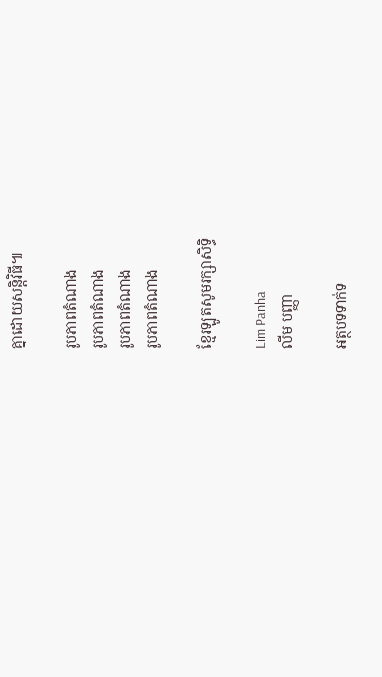គ្នាដោយសន្តិវិធី៕

រូបភាពតំណាង
រូបភាពតំណាង
រូបភាពតំណាង
រូបភាពតំណាង

ខ្មែរឡូតសូមរក្សាសិទ្ធិ

Lim Panha
លីម បញ្ញា

អត្ថបទទាក់ទ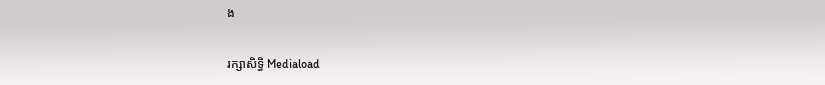ង

រក្សាសិទ្ធិ Mediaload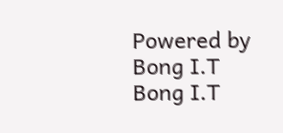Powered by Bong I.T Bong I.T